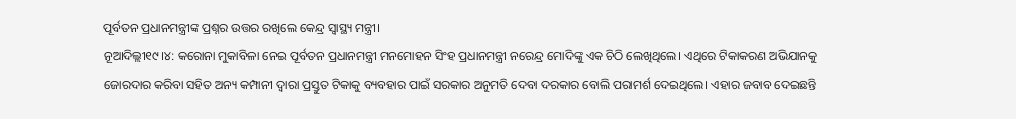ପୂର୍ବତନ ପ୍ରଧାନମନ୍ତ୍ରୀଙ୍କ ପ୍ରଶ୍ନର ଉତ୍ତର ରଖିଲେ କେନ୍ଦ୍ର ସ୍ବାସ୍ଥ୍ୟ ମନ୍ତ୍ରୀ।
ନୂଆଦିଲ୍ଲୀ୧୯।୪: କରୋନା ମୁକାବିଳା ନେଇ ପୂର୍ବତନ ପ୍ରଧାନମନ୍ତ୍ରୀ ମନମୋହନ ସିଂହ ପ୍ରଧାନମନ୍ତ୍ରୀ ନରେନ୍ଦ୍ର ମୋଦିଙ୍କୁ ଏକ ଚିଠି ଲେଖିଥିଲେ। ଏଥିରେ ଟିକାକରଣ ଅଭିଯାନକୁ ଜୋରଦାର କରିବା ସହିତ ଅନ୍ୟ କମ୍ପାନୀ ଦ୍ୱାରା ପ୍ରସ୍ତୁତ ଟିକାକୁ ବ୍ୟବହାର ପାଇଁ ସରକାର ଅନୁମତି ଦେବା ଦରକାର ବୋଲି ପରାମର୍ଶ ଦେଇଥିଲେ। ଏହାର ଜବାବ ଦେଇଛନ୍ତି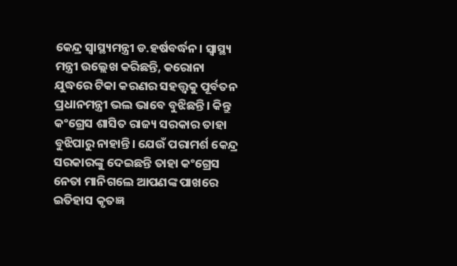କେନ୍ଦ୍ର ସ୍ବାସ୍ଥ୍ୟମନ୍ତ୍ରୀ ଡ.ହର୍ଷବର୍ଦ୍ଧନ। ସ୍ବାସ୍ଥ୍ୟ ମନ୍ତ୍ରୀ ଉଲ୍ଲେଖ କରିଛନ୍ତି, କରୋନା ଯୁଦ୍ଧରେ ଟିକା କରଣର ସହତ୍ତ୍ୱକୁ ପୂର୍ବତନ ପ୍ରଧାନମନ୍ତ୍ରୀ ଭଲ ଭାବେ ବୁଝିଛନ୍ତି। କିନ୍ତୁ କଂଗ୍ରେସ ଶାସିତ ରାଜ୍ୟ ସରକାର ତାହା ବୁଝିପାରୁ ନାହାନ୍ତି। ଯେଉଁ ପରାମର୍ଶ କେନ୍ଦ୍ର ସରକାରଙ୍କୁ ଦେଇଛନ୍ତି ତାହା କଂଗ୍ରେସ ନେତା ମାନିଗଲେ ଆପଣଙ୍କ ପାଖରେ ଇତିହାସ କୃତଜ୍ଞ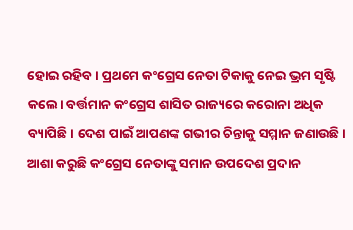ହୋଇ ରହିବ। ପ୍ରଥମେ କଂଗ୍ରେସ ନେତା ଟିକାକୁ ନେଇ ଭ୍ରମ ସୃଷ୍ଟି କଲେ। ବର୍ତ୍ତମାନ କଂଗ୍ରେସ ଶାସିତ ରାଜ୍ୟରେ କରୋନା ଅଧିକ ବ୍ୟାପିଛି। ଦେଶ ପାଇଁ ଆପଣଙ୍କ ଗଭୀର ଚିନ୍ତାକୁ ସମ୍ମାନ ଜଣାଉଛି। ଆଶା କରୁଛି କଂଗ୍ରେସ ନେତାଙ୍କୁ ସମାନ ଉପଦେଶ ପ୍ରଦାନ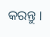କରନ୍ତୁ।